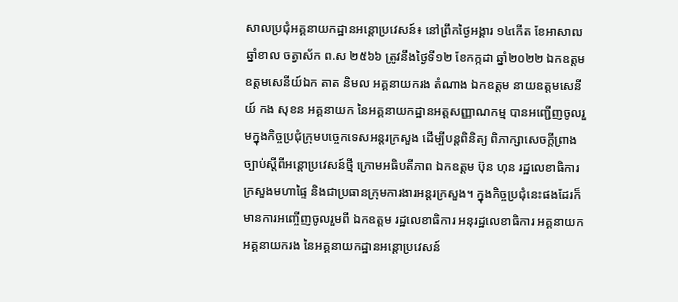សាលប្រជុំអគ្គនាយកដ្ឋានអន្តោប្រវេសន៍៖ នៅព្រឹកថ្ងៃអង្គារ ១៤កើត ខែអាសាឍ ឆ្នាំខាល ចត្វាស័ក ព.ស ២៥៦៦ ត្រូវនឹងថ្ងៃទី១២ ខែកក្កដា ឆ្នាំ២០២២ ឯកឧត្តម ឧត្តមសេនីយ៍ឯក តាត និមល អគ្គនាយករង តំណាង ឯកឧត្តម នាយឧត្តមសេនីយ៍ កង សុខន អគ្គនាយក នៃអគ្គនាយកដ្ឋានអត្តសញ្ញាណកម្ម បានអញ្ជើញចូលរួមក្នុងកិច្ចប្រជុំក្រុមបច្ចេកទេសអន្តរក្រសួង ដើម្បីបន្តពិនិត្យ ពិភាក្សាសេចក្ដីព្រាងច្បាប់ស្ដីពីអន្តោប្រវេសន៍ថ្មី ក្រោមអធិបតីភាព ឯកឧត្តម ប៊ុន ហុន រដ្ឋលេខាធិការ ក្រសួងមហាផ្ទៃ និងជាប្រធានក្រុមការងារអន្តរក្រសួង។ ក្នុងកិច្ចប្រជុំនេះផងដែរក៏មានការអញ្ចើញចូលរួមពី ឯកឧត្តម រដ្ឋលេខាធិការ អនុរដ្ឋលេខាធិការ អគ្គនាយក អគ្គនាយករង នៃអគ្គនាយកដ្ឋានអន្តោប្រវេសន៍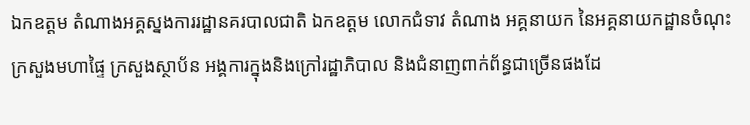ឯកឧត្តម តំណាងអគ្គស្នងការរដ្ឋានគរបាលជាតិ ឯកឧត្តម លោកជំទាវ តំណាង អគ្គនាយក នៃអគ្គនាយកដ្ឋានចំណុះក្រសួងមហាផ្ទៃ ក្រសួងស្ថាប័ន អង្គការក្នុងនិងក្រៅរដ្ឋាភិបាល និងជំនាញពាក់ព័ន្ធជាច្រើនផងដែ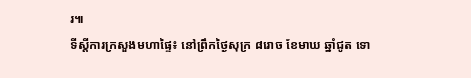រ៕
ទីស្តីការក្រសួងមហាផ្ទៃ៖ នៅព្រឹកថ្ងៃសុក្រ ៨រោច ខែមាឃ ឆ្នាំជូត ទោ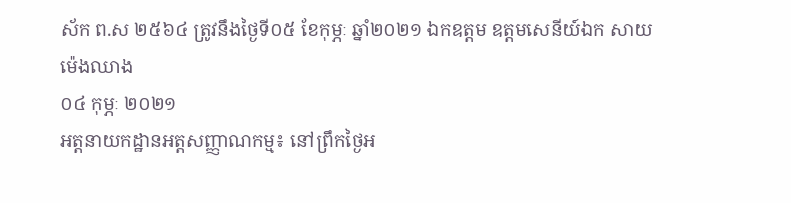ស័ក ព.ស ២៥៦៤ ត្រូវនឹងថ្ងៃទី០៥ ខែកុម្ភៈ ឆ្នាំ២០២១ ឯកឧត្តម ឧត្តមសេនីយ៍ឯក សាយ ម៉េងឈាង
០៤ កុម្ភៈ ២០២១
អត្តនាយកដ្ឋានអត្តសញ្ញាណកម្ម៖ នៅព្រឹកថ្ងៃអ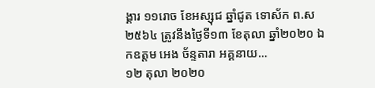ង្គារ ១១រោច ខែអស្សុជ ឆ្នាំជូត ទោស័ក ព.ស ២៥៦៤ ត្រូវនឹងថ្ងៃទី១៣ ខែតុលា ឆ្នាំ២០២០ ឯកឧត្តម អេង ច័ន្ទតារា អគ្គនាយ...
១២ តុលា ២០២០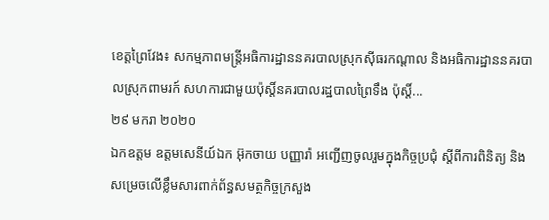ខេត្តព្រៃវែង៖ សកម្មភាពមន្រ្តីអធិការដ្ឋាននគរបាលស្រុកស៊ីធរកណ្តាល និងអធិការដ្ឋាននគរបាលស្រុកពាមរក៍ សហការជាមួយប៉ុស្ដិ៍នគរបាលរដ្ឋបាលព្រៃទឹង ប៉ុស្ដិ៍...
២៩ មករា ២០២០
ឯកឧត្តម ឧត្តមសេនីយ៍ឯក អ៊ុកចាយ បញ្ញារ៉ា អញ្ជើញចូលរួមក្នុងកិច្ចប្រជុំ ស្ដីពីការពិនិត្យ និងសម្រេចលើខ្លឹមសារពាក់ព័ន្ធសមត្ថកិច្ចក្រសួង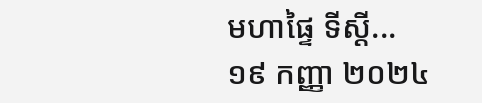មហាផ្ទៃ ទីស្ដី...
១៩ កញ្ញា ២០២៤